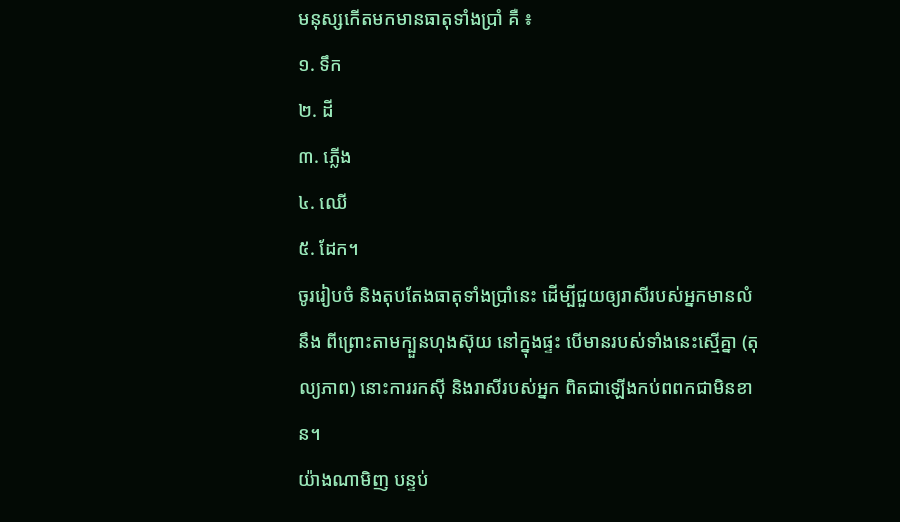មនុស្សកើតមកមានធាតុទាំងប្រាំ គឺ ៖
១. ទឹក
២. ដី
៣. ភ្លើង
៤. ឈើ
៥. ដែក។
ចូររៀបចំ និងតុបតែងធាតុទាំងប្រាំនេះ ដើម្បីជួយឲ្យរាសីរបស់អ្នកមានលំនឹង ពីព្រោះតាមក្បួនហុងស៊ុយ នៅក្នុងផ្ទះ បើមានរបស់ទាំងនេះស្មើគ្នា (តុល្យភាព) នោះការរកស៊ី និងរាសីរបស់អ្នក ពិតជាឡើងកប់ពពកជាមិនខាន។
យ៉ាងណាមិញ បន្ទប់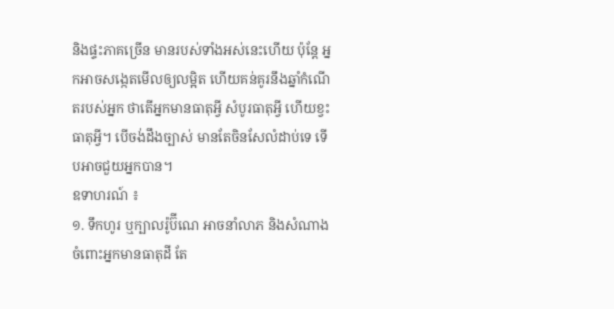និងផ្ទះភាគច្រើន មានរបស់ទាំងអស់នេះហើយ ប៉ុន្តែ អ្នកអាចសង្កេតមើលឲ្យលម្អិត ហើយគន់គូរនឹងឆ្នាំកំណើតរបស់អ្នក ថាតើអ្នកមានធាតុអ្វី សំបូរធាតុអ្វី ហើយខ្វះធាតុអ្វី។ បើចង់ដឹងច្បាស់ មានតែចិនសែលំដាប់ទេ ទើបអាចជួយអ្នកបាន។
ឧទាហរណ៍ ៖
១. ទឹកហូរ ឬក្បាលរ៉ូប៊ីណេ អាចនាំលាភ និងសំណាង ចំពោះអ្នកមានធាតុដី តែ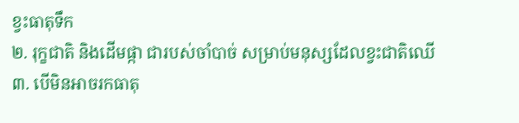ខ្វះធាតុទឹក
២. រុក្ខជាតិ និងដើមផ្កា ជារបស់ចាំបាច់ សម្រាប់មនុស្សដែលខ្វះជាតិឈើ
៣. បើមិនអាចរកធាតុ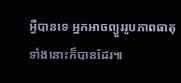អ្វីបានទេ អ្នកអាចព្យួររូបភាពធាតុទាំងនោះក៏បានដែរ៕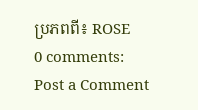ប្រភពពី៖ ROSE
0 comments:
Post a Comment